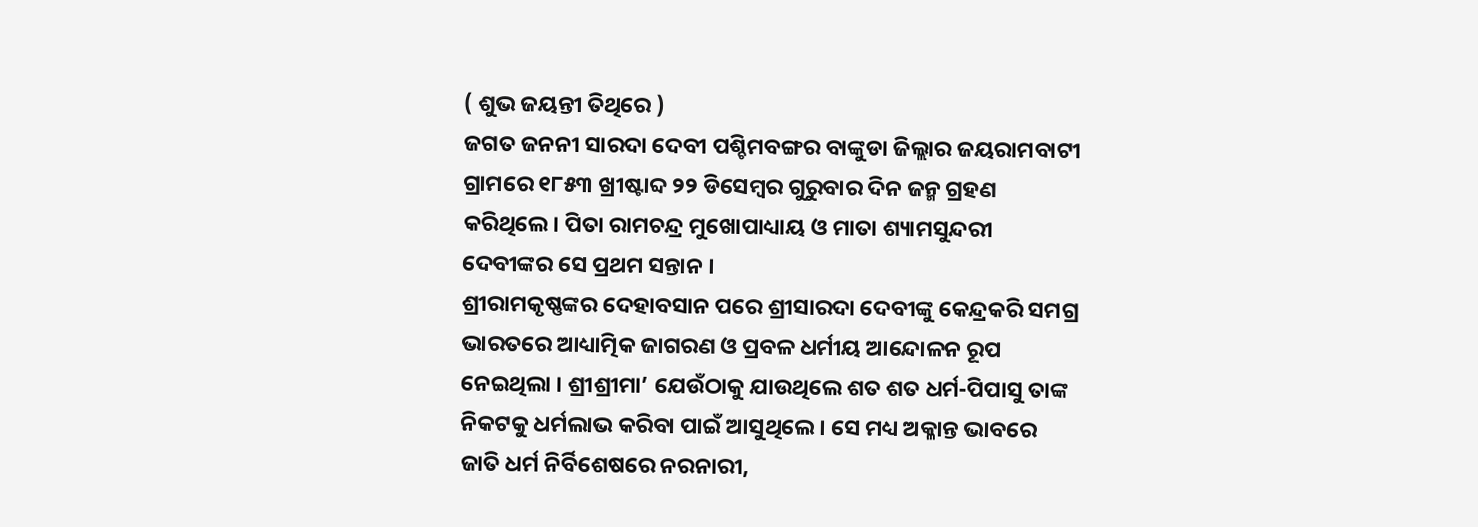( ଶୁଭ ଜୟନ୍ତୀ ତିଥିରେ )
ଜଗତ ଜନନୀ ସାରଦା ଦେବୀ ପଶ୍ଚିମବଙ୍ଗର ବାଙ୍କୁଡା ଜିଲ୍ଲାର ଜୟରାମବାଟୀ ଗ୍ରାମରେ ୧୮୫୩ ଖ୍ରୀଷ୍ଟାବ୍ଦ ୨୨ ଡିସେମ୍ବର ଗୁରୁବାର ଦିନ ଜନ୍ମ ଗ୍ରହଣ କରିଥିଲେ। ପିତା ରାମଚନ୍ଦ୍ର ମୁଖୋପାଧ୍ୟାୟ ଓ ମାତା ଶ୍ୟାମସୁନ୍ଦରୀ ଦେବୀଙ୍କର ସେ ପ୍ରଥମ ସନ୍ତାନ ।
ଶ୍ରୀରାମକୃଷ୍ଣଙ୍କର ଦେହାବସାନ ପରେ ଶ୍ରୀସାରଦା ଦେବୀଙ୍କୁ କେନ୍ଦ୍ରକରି ସମଗ୍ର ଭାରତରେ ଆଧ୍ୟାତ୍ମିକ ଜାଗରଣ ଓ ପ୍ରବଳ ଧର୍ମୀୟ ଆନ୍ଦୋଳନ ରୂପ ନେଇଥିଲା । ଶ୍ରୀଶ୍ରୀମା’ ଯେଉଁଠାକୁ ଯାଉଥିଲେ ଶତ ଶତ ଧର୍ମ-ପିପାସୁ ତାଙ୍କ ନିକଟକୁ ଧର୍ମଲାଭ କରିବା ପାଇଁ ଆସୁଥିଲେ । ସେ ମଧ୍ୟ ଅକ୍ଳାନ୍ତ ଭାବରେ ଜାତି ଧର୍ମ ନିର୍ବିଶେଷରେ ନରନାରୀ,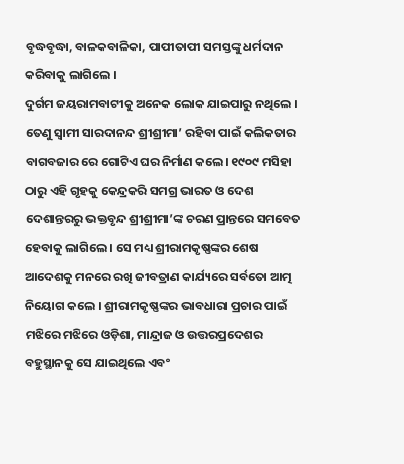ବୃଦ୍ଧବୃଦ୍ଧା, ବାଳକବାଳିକା, ପାପୀତାପୀ ସମସ୍ତଙ୍କୁ ଧର୍ମଦାନ କରିବାକୁ ଲାଗିଲେ ।
ଦୁର୍ଗମ ଜୟରାମବାଟୀକୁ ଅନେକ ଲୋକ ଯାଇପାରୁ ନଥିଲେ । ତେଣୁ ସ୍ୱାମୀ ସାରଦାନନ୍ଦ ଶ୍ରୀଶ୍ରୀମା’ ରହିବା ପାଇଁ କଲିକତାର ବାଗବଜାର ରେ ଗୋଟିଏ ଘର ନିର୍ମାଣ କଲେ। ୧୯୦୯ ମସିହା ଠାରୁ ଏହି ଗୃହକୁ କେନ୍ଦ୍ରକରି ସମଗ୍ର ଭାରତ ଓ ଦେଶ ଦେଶାନ୍ତରରୁ ଭକ୍ତବୃନ୍ଦ ଶ୍ରୀଶ୍ରୀମା’ଙ୍କ ଚରଣ ପ୍ରାନ୍ତରେ ସମବେତ ହେବାକୁ ଲାଗିଲେ । ସେ ମଧ୍ୟ ଶ୍ରୀରାମକୃଷ୍ଣଙ୍କର ଶେଷ ଆଦେଶକୁ ମନରେ ରଖି ଜୀବତ୍ରାଣ କାର୍ଯ୍ୟରେ ସର୍ବତୋ ଆତ୍ମ ନିୟୋଗ କଲେ । ଶ୍ରୀରାମକୃଷ୍ଣଙ୍କର ଭାବଧାରା ପ୍ରଚାର ପାଇଁ ମଝିରେ ମଝିରେ ଓଡ଼ିଶା, ମାନ୍ଦ୍ରାଜ ଓ ଉତ୍ତରପ୍ରଦେଶର ବହୁସ୍ଥାନକୁ ସେ ଯାଇଥିଲେ ଏବଂ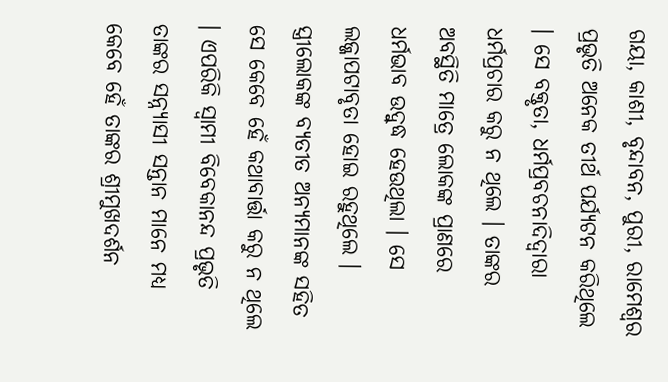ଗୟା, କାଶୀ, ବୃନ୍ଦାବନ, ପୁରୀ, ରାମେଶ୍ୱର ପ୍ରଭୃତି ଅନେକ ତୀର୍ଥ ପର୍ଯ୍ୟଟନ କରିଥିଲେ । ସେ ବକ୍ତୃତା, ଧର୍ମପ୍ରବଚନାଦିଦ୍ୱାରା ଧର୍ମପ୍ରଚାର କରୁ ନ ଥିଲେ । ତାଙ୍କର ଅବସ୍ଥିତି ମାତ୍ରେ ଲୋକଙ୍କ ପ୍ରାଣରେ ଧର୍ମଭାବ ଉଦ୍ବୁଦ୍ଧ ହେଉଥିଲା । ସେ ଲଜ୍ଜାପଟାବୃତା ହୋଇ ରହୁଥିଲେ । ସ୍ତ୍ରୀଲୋକଙ୍କ ବ୍ୟତୀତ ଅନ୍ୟମାନଙ୍କ ସହିତ ସେ କେବେ ହେଁ କଥାବାର୍ତ୍ତା କରୁ ନ ଥିଲେ । ଏପରିକି ସ୍ୱାମୀ ବିବେକାନନ୍ଦ ପ୍ରଭୃତି ତାଙ୍କର ସନ୍ନ୍ୟାସୀ ସନ୍ତାନ ମାନେ ମଧ୍ୟ କେବେ ହେଁ ତାଙ୍କର ଶ୍ରୀମୁଖଦର୍ଶନ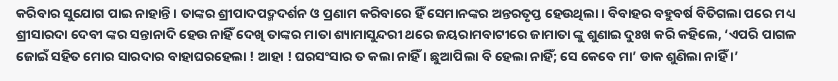କରିବାର ସୁଯୋଗ ପାଇ ନାହାନ୍ତି । ତାଙ୍କର ଶ୍ରୀପାଦପଦ୍ମଦର୍ଶନ ଓ ପ୍ରଣାମ କରିବାରେ ହିଁ ସେମାନଙ୍କର ଅନ୍ତରତୃପ୍ତ ହେଉଥିଲା। ବିବାହର ବହୁବର୍ଷ ବିତିଗଲା ପରେ ମଧ୍ୟ ଶ୍ରୀସାରଦା ଦେବୀ ଙ୍କର ସନ୍ତାନାଦି ହେଉ ନାହିଁ ଦେଖି ତାଙ୍କର ମାତା ଶ୍ୟାମାସୁନ୍ଦରୀ ଥରେ ଜୟରାମବାଟୀରେ ଜାମାତା ଙ୍କୁ ଶୁଣାଇ ଦୁଃଖ କରି କହିଲେ, ‘ଏପରି ପାଗଳ ଜୋଇଁ ସହିତ ମୋର ସାରଦାର ବାହାଘରହେଲା ! ଆହା ! ଘରସଂସାର ତ କଲା ନାହିଁ । ଛୁଆପିଲା ବି ହେଲା ନାହିଁ; ସେ କେବେ ମା’ ଡାକ ଶୁଣିଲା ନାହିଁ ।’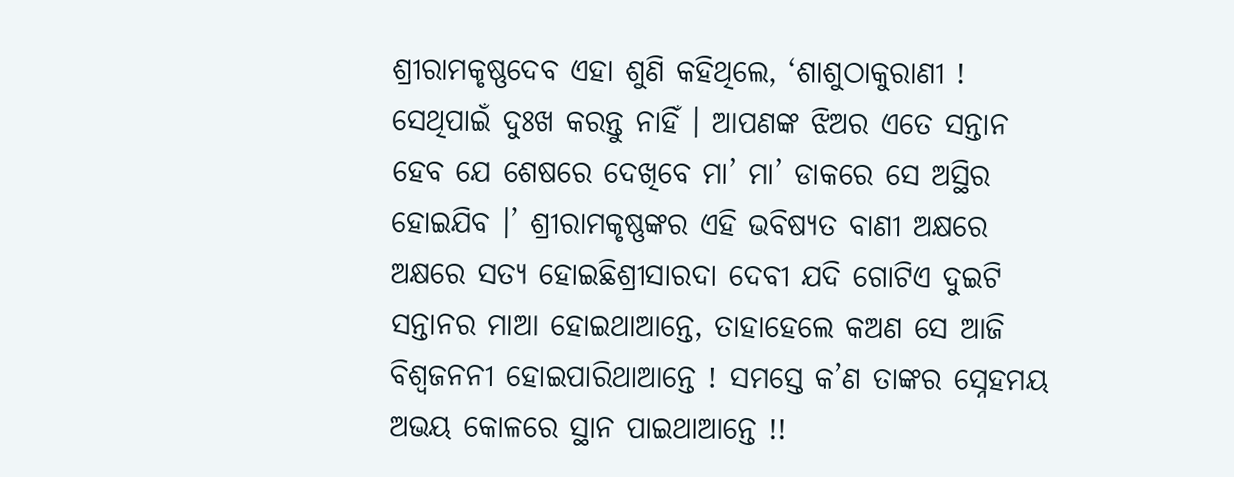ଶ୍ରୀରାମକୃଷ୍ଣଦେବ ଏହା ଶୁଣି କହିଥିଲେ, ‘ଶାଶୁଠାକୁରାଣୀ ! ସେଥିପାଇଁ ଦୁଃଖ କରନ୍ତୁ ନାହିଁ । ଆପଣଙ୍କ ଝିଅର ଏତେ ସନ୍ତାନ ହେବ ଯେ ଶେଷରେ ଦେଖିବେ ମା’ ମା’ ଡାକରେ ସେ ଅସ୍ଥିର ହୋଇଯିବ ।’ ଶ୍ରୀରାମକୃଷ୍ଣଙ୍କର ଏହି ଭବିଷ୍ୟତ ବାଣୀ ଅକ୍ଷରେ ଅକ୍ଷରେ ସତ୍ୟ ହୋଇଛିଶ୍ରୀସାରଦା ଦେବୀ ଯଦି ଗୋଟିଏ ଦୁଇଟି ସନ୍ତାନର ମାଆ ହୋଇଥାଆନ୍ତେ, ତାହାହେଲେ କଅଣ ସେ ଆଜି ବିଶ୍ୱଜନନୀ ହୋଇପାରିଥାଆନ୍ତେ ! ସମସ୍ତେ କ’ଣ ତାଙ୍କର ସ୍ନେହମୟ ଅଭୟ କୋଳରେ ସ୍ଥାନ ପାଇଥାଆନ୍ତେ !!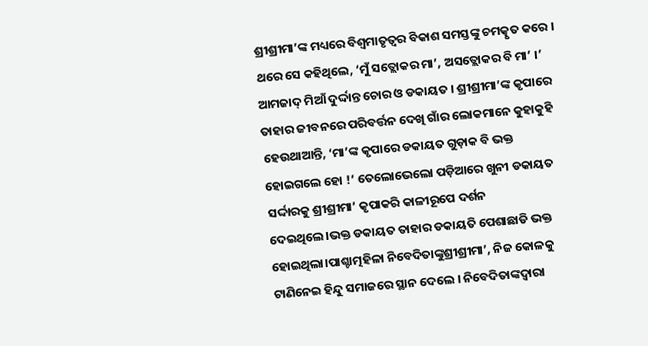ଶ୍ରୀଶ୍ରୀମା’ଙ୍କ ମଧ୍ୟରେ ବିଶ୍ୱମାତୃତ୍ୱର ବିକାଶ ସମସ୍ତଙ୍କୁ ଚମତ୍କୃତ କରେ । ଥରେ ସେ କହିଥିଲେ, ‘ମୁଁ ସତ୍ଲୋକର ମା’, ଅସତ୍ଲୋକର ବି ମା’ ।’ ଆମଜାଦ୍ ମିଆଁ ଦୁର୍ଦ୍ଦାନ୍ତ ଚୋର ଓ ଡକାୟତ । ଶ୍ରୀଶ୍ରୀମା’ଙ୍କ କୃପାରେ ତାହାର ଜୀବନରେ ପରିବର୍ତ୍ତନ ଦେଖି ଗାଁର ଲୋକମାନେ କୁହାକୁହି ହେଉଥାଆନ୍ତି, ‘ମା’ଙ୍କ କୃପାରେ ଡକାୟତ ଗୁଡ଼ାକ ବି ଭକ୍ତ ହୋଇଗଲେ ହୋ !’ ତେଲୋଭେଲୋ ପଡ଼ିଆରେ ଖୁନୀ ଡକାୟତ ସର୍ଦ୍ଦାରକୁ ଶ୍ରୀଶ୍ରୀମା’ କୃପାକରି କାଳୀରୂପେ ଦର୍ଶନ ଦେଇଥିଲେ।ଭକ୍ତ ଡକାୟତ ତାହାର ଡକାୟତି ପେଶାଛାଡି ଭକ୍ତ ହୋଇଥିଲା।ପାଶ୍ଚାତ୍ମହିଳା ନିବେଦିତାଙ୍କୁଶ୍ରୀଶ୍ରୀମା’, ନିଜ କୋଳକୁ ଟାଣିନେଇ ହିନ୍ଦୁ ସମାଜରେ ସ୍ଥାନ ଦେଲେ । ନିବେଦିତାଙ୍କଦ୍ୱାରା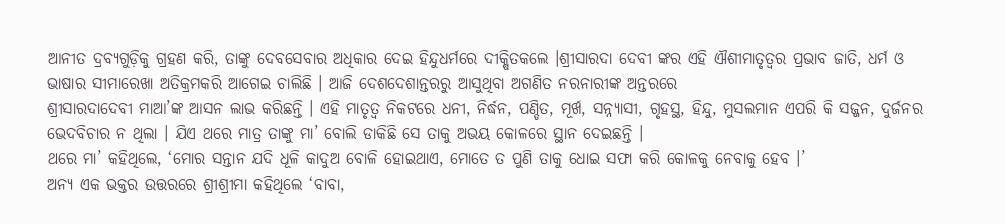ଆନୀତ ଦ୍ରବ୍ୟଗୁଡ଼ିକୁ ଗ୍ରହଣ କରି, ତାଙ୍କୁ ଦେବସେବାର ଅଧିକାର ଦେଇ ହିନ୍ଦୁଧର୍ମରେ ଦୀକ୍ଷିତକଲେ ।ଶ୍ରୀସାରଦା ଦେବୀ ଙ୍କର ଏହି ଐଶୀମାତୃତ୍ୱର ପ୍ରଭାବ ଜାତି, ଧର୍ମ ଓ ଭାଷାର ସୀମାରେଖା ଅତିକ୍ରମକରି ଆଗେଇ ଚାଲିଛି । ଆଜି ଦେଶଦେଶାନ୍ତରରୁ ଆସୁଥିବା ଅଗଣିତ ନରନାରୀଙ୍କ ଅନ୍ତରରେ
ଶ୍ରୀସାରଦାଦେବୀ ମାଆ’ଙ୍କ ଆସନ ଲାଭ କରିଛନ୍ତି । ଏହି ମାତୃତ୍ୱ ନିକଟରେ ଧନୀ, ନିର୍ଦ୍ଧନ, ପଣ୍ଡିତ, ମୂର୍ଖ, ସନ୍ନ୍ୟାସୀ, ଗୃହସ୍ଥ, ହିନ୍ଦୁ, ମୁସଲମାନ ଏପରି କି ସଜ୍ଜନ, ଦୁର୍ଜନର ଭେଦବିଚାର ନ ଥିଲା । ଯିଏ ଥରେ ମାତ୍ର ତାଙ୍କୁ ମା’ ବୋଲି ଡାକିଛି ସେ ତାକୁ ଅଭୟ କୋଳରେ ସ୍ଥାନ ଦେଇଛନ୍ତି ।
ଥରେ ମା’ କହିଥିଲେ, ‘ମୋର ସନ୍ତାନ ଯଦି ଧୂଳି କାଦୁଅ ବୋଳି ହୋଇଥାଏ, ମୋତେ ତ ପୁଣି ତାକୁ ଧୋଇ ସଫା କରି କୋଳକୁ ନେବାକୁ ହେବ ।’
ଅନ୍ୟ ଏକ ଭକ୍ତର ଉତ୍ତରରେ ଶ୍ରୀଶ୍ରୀମା କହିଥିଲେ ‘ବାବା,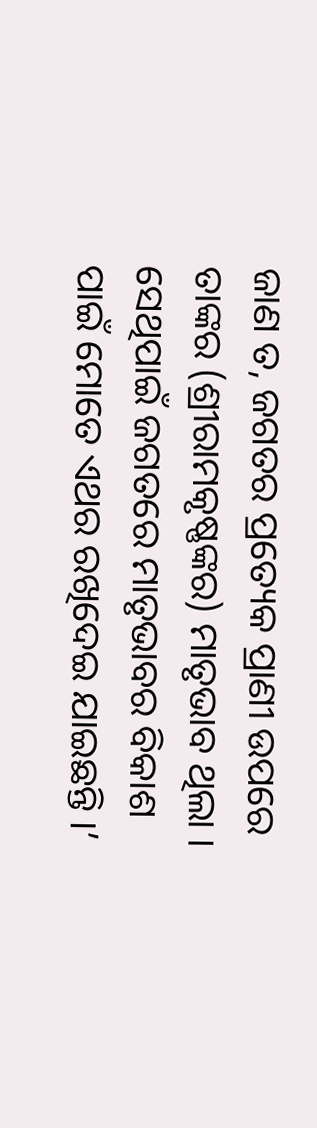ଜାଣ ତ, ଜଗତର ପ୍ରତ୍ୟେକ ପ୍ରାଣୀ ଉପରେ ତାଙ୍କର (ଶ୍ରୀରାମକୃଷ୍ଣଙ୍କର) ମାତୃଭାବ ଥିଲା । ସେଥିପାଇଁ ଜଗତରେ ମାତୃଭାବର ବିକାଶ ପାଇଁ ମୋତେ ଏଥର ରଖିଦେଇ ଯାଇଛନ୍ତି ।’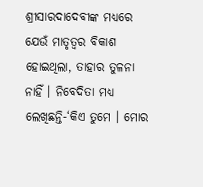ଶ୍ରୀସାରଦାଦେବୀଙ୍କ ମଧ୍ୟରେ ଯେଉଁ ମାତୃତ୍ୱର ବିକାଶ ହୋଇଥିଲା, ତାହାର ତୁଳନା ନାହିଁ । ନିବେଦିତା ମଧ୍ୟ ଲେଖିଛନ୍ତି-‘କିଏ ତୁମେ । ମୋର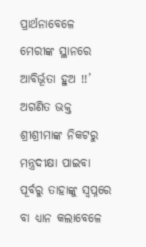ପ୍ରାର୍ଥନାବେଳେ ମେରୀଙ୍କ ସ୍ଥାନରେ ଆବିର୍ଭୂତା ହୁଅ !!’
ଅଗଣିତ ଭକ୍ତ ଶ୍ରୀଶ୍ରୀମାଙ୍କ ନିକଟରୁ ମନ୍ତ୍ରଦୀକ୍ଷା ପାଇବା ପୂର୍ବରୁ ତାହାଙ୍କୁ ସ୍ୱପ୍ନରେ ବା ଧ୍ୟାନ କଲାବେଳେ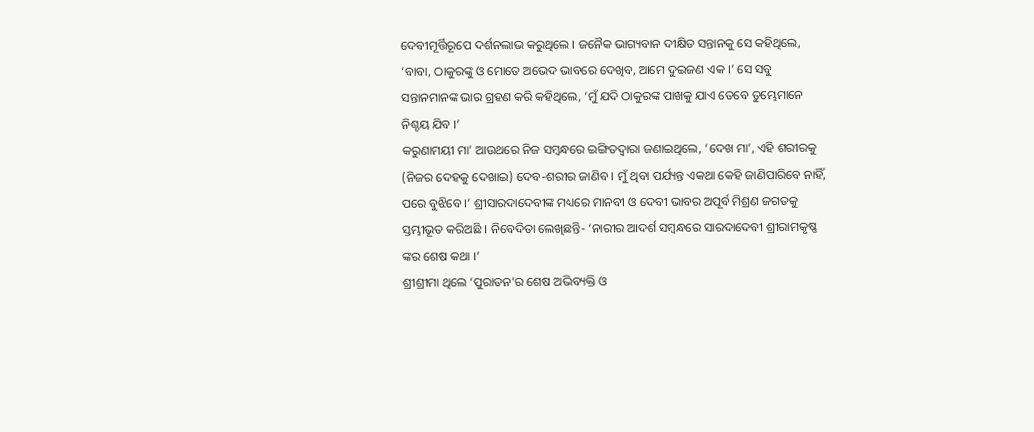ଦେବୀମୂର୍ତ୍ତିରୂପେ ଦର୍ଶନଲାଭ କରୁଥିଲେ । ଜନୈକ ଭାଗ୍ୟବାନ ଦୀକ୍ଷିତ ସନ୍ତାନକୁ ସେ କହିଥିଲେ, ‘ବାବା, ଠାକୁରଙ୍କୁ ଓ ମୋତେ ଅଭେଦ ଭାବରେ ଦେଖିବ, ଆମେ ଦୁଇଜଣ ଏକ ।’ ସେ ସବୁ ସନ୍ତାନମାନଙ୍କ ଭାର ଗ୍ରହଣ କରି କହିଥିଲେ, ‘ମୁଁ ଯଦି ଠାକୁରଙ୍କ ପାଖକୁ ଯାଏ ତେବେ ତୁମ୍ଭେମାନେ ନିଶ୍ଚୟ ଯିବ ।’
କରୁଣାମୟୀ ମା’ ଆଉଥରେ ନିଜ ସମ୍ବନ୍ଧରେ ଇଙ୍ଗିତଦ୍ୱାରା ଜଣାଇଥିଲେ, ‘ଦେଖ ମା’, ଏହି ଶରୀରକୁ (ନିଜର ଦେହକୁ ଦେଖାଇ) ଦେବ-ଶରୀର ଜାଣିବ । ମୁଁ ଥିବା ପର୍ଯ୍ୟନ୍ତ ଏକଥା କେହି ଜାଣିପାରିବେ ନାହିଁ, ପରେ ବୁଝିବେ ।’ ଶ୍ରୀସାରଦାଦେବୀଙ୍କ ମଧ୍ୟରେ ମାନବୀ ଓ ଦେବୀ ଭାବର ଅପୂର୍ବ ମିଶ୍ରଣ ଜଗତକୁ ସ୍ତମ୍ଭୀଭୂତ କରିଅଛି । ନିବେଦିତା ଲେଖିଛନ୍ତି- ‘ନାରୀର ଆଦର୍ଶ ସମ୍ବନ୍ଧରେ ସାରଦାଦେବୀ ଶ୍ରୀରାମକୃଷ୍ଣ ଙ୍କର ଶେଷ କଥା ।’
ଶ୍ରୀଶ୍ରୀମା ଥିଲେ ‘ପୁରାତନ’ର ଶେଷ ଅଭିବ୍ୟକ୍ତି ଓ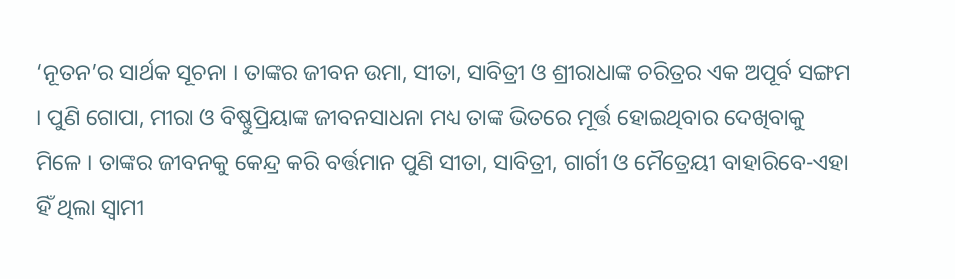‘ନୂତନ’ର ସାର୍ଥକ ସୂଚନା । ତାଙ୍କର ଜୀବନ ଉମା, ସୀତା, ସାବିତ୍ରୀ ଓ ଶ୍ରୀରାଧାଙ୍କ ଚରିତ୍ରର ଏକ ଅପୂର୍ବ ସଙ୍ଗମ । ପୁଣି ଗୋପା, ମୀରା ଓ ବିଷ୍ଣୁପ୍ରିୟାଙ୍କ ଜୀବନସାଧନା ମଧ୍ୟ ତାଙ୍କ ଭିତରେ ମୂର୍ତ୍ତ ହୋଇଥିବାର ଦେଖିବାକୁ ମିଳେ । ତାଙ୍କର ଜୀବନକୁ କେନ୍ଦ୍ର କରି ବର୍ତ୍ତମାନ ପୁଣି ସୀତା, ସାବିତ୍ରୀ, ଗାର୍ଗୀ ଓ ମୈତ୍ରେୟୀ ବାହାରିବେ-ଏହା ହିଁ ଥିଲା ସ୍ୱାମୀ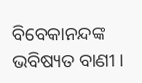ବିବେକାନନ୍ଦଙ୍କ ଭବିଷ୍ୟତ ବାଣୀ ।